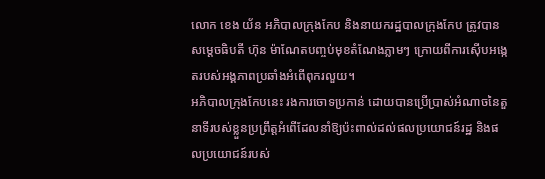លោក ខេង យ័ន អភិបាលក្រុងកែប និងនាយករដ្ឋបាលក្រុងកែប ត្រូវបានសម្តេចធិបតី ហ៊ុន ម៉ាណែតបញ្ចប់មុខតំណែងភ្លាមៗ ក្រោយពីការស៊ើបអង្កេតរបស់អង្គភាពប្រឆាំងអំពើពុករលួយ។
អភិបាលក្រុងកែបនេះ រងការចោទប្រកាន់ ដោយបានប្រើប្រាស់អំណាចនៃតួនាទីរបស់ខ្លួនប្រព្រឹត្តអំពើដែលនាំឱ្យប៉ះពាល់ដល់ផលប្រយោជន៍រដ្ឋ និងផលប្រយោជន៍របស់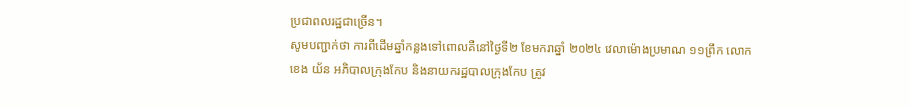ប្រជាពលរដ្ឋជាច្រើន។
សូមបញ្ជាក់ថា ការពីដើមឆ្នាំកន្លងទៅពោលគឺនៅថ្ងៃទី២ ខែមករាឆ្នាំ ២០២៤ វេលាម៉ោងប្រមាណ ១១ព្រឹក លោក ខេង យ័ន អភិបាលក្រុងកែប និងនាយករដ្ឋបាលក្រុងកែប ត្រូវ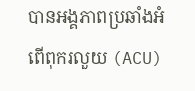បានអង្គភាពប្រឆាំងអំពើពុករលួយ (ACU)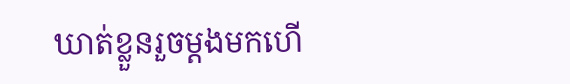ឃាត់ខ្លួនរួចម្តងមកហើ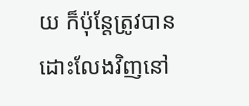យ ក៏ប៉ុន្តែត្រូវបានដោះលែងវិញនៅ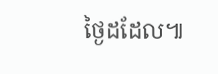ថ្ងៃដដែល៕